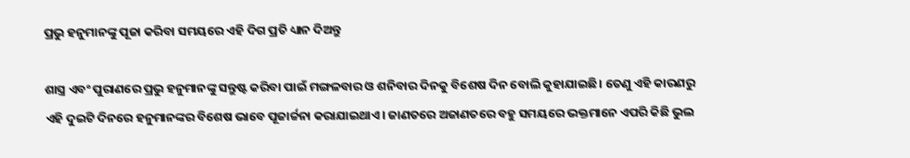ପ୍ରଭୁ ହନୁମାନଙ୍କୁ ପୂଜା କରିବା ସମୟରେ ଏହି ଦିଗ ପ୍ରତି ଧ୍ୟାନ ଦିଅନ୍ତୁ

ଶାସ୍ତ୍ର ଏବଂ ପୁରାଣରେ ପ୍ରଭୁ ହନୁମାନଙ୍କୁ ସନ୍ତୁଷ୍ଟ କରିବା ପାଇଁ ମଙ୍ଗଳବାର ଓ ଶନିବାର ଦିନକୁ ବିଶେଷ ଦିନ ବୋଲି କୁହାଯାଇଛି। ତେଣୁ ଏହି କାରଣରୁ ଏହି ଦୁଇଟି ଦିନରେ ହନୁମାନଙ୍କର ବିଶେଷ ଭାବେ ପୂଜାର୍ଚ୍ଚନା କରାଯାଇଥାଏ। ଜାଣତରେ ଅଜାଣତରେ ବହୁ ସମୟରେ ଭକ୍ତମାନେ ଏପରି କିଛି ଭୁଲ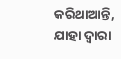କରିଥାଆନ୍ତି, ଯାହା ଦ୍ୱାରା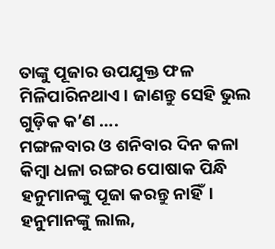ତାଙ୍କୁ ପୂଜାର ଉପଯୁକ୍ତ ଫଳ ମିଳିପାରିନଥାଏ। ଜାଣନ୍ତୁ ସେହି ଭୁଲ ଗୁଡ଼ିକ କ’ଣ ….
ମଙ୍ଗଳବାର ଓ ଶନିବାର ଦିନ କଳା କିମ୍ବା ଧଳା ରଙ୍ଗର ପୋଷାକ ପିନ୍ଧି ହନୁମାନଙ୍କୁ ପୂଜା କରନ୍ତୁ ନାହିଁ।
ହନୁମାନଙ୍କୁ ଲାଲ,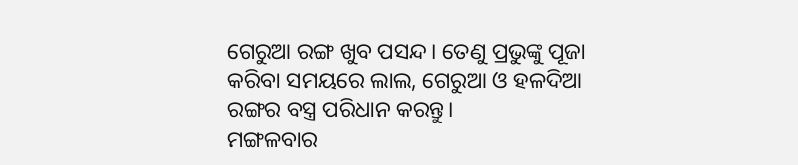ଗେରୁଆ ରଙ୍ଗ ଖୁବ ପସନ୍ଦ। ତେଣୁ ପ୍ରଭୁଙ୍କୁ ପୂଜା କରିବା ସମୟରେ ଲାଲ, ଗେରୁଆ ଓ ହଳଦିଆ ରଙ୍ଗର ବସ୍ତ୍ର ପରିଧାନ କରନ୍ତୁ।
ମଙ୍ଗଳବାର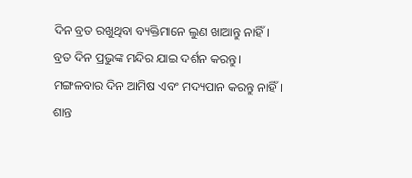ଦିନ ବ୍ରତ ରଖୁଥିବା ବ୍ୟକ୍ତିମାନେ ଲୁଣ ଖାଆନ୍ତୁ ନାହିଁ।
ବ୍ରତ ଦିନ ପ୍ରଭୁଙ୍କ ମନ୍ଦିର ଯାଇ ଦର୍ଶନ କରନ୍ତୁ।
ମଙ୍ଗଳବାର ଦିନ ଆମିଷ ଏବଂ ମଦ୍ୟପାନ କରନ୍ତୁ ନାହିଁ।
ଶାନ୍ତ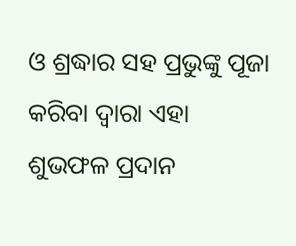ଓ ଶ୍ରଦ୍ଧାର ସହ ପ୍ରଭୁଙ୍କୁ ପୂଜା କରିବା ଦ୍ୱାରା ଏହା ଶୁଭଫଳ ପ୍ରଦାନ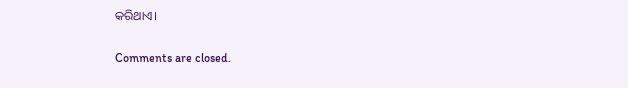କରିଥାଏ।

Comments are closed.